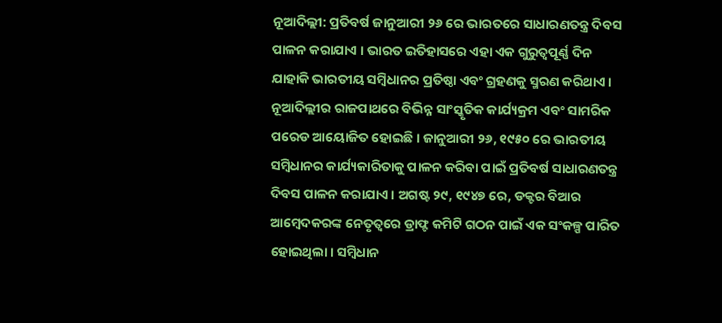ନୂଆଦିଲ୍ଲୀ: ପ୍ରତିବର୍ଷ ଜାନୁଆରୀ ୨୬ ରେ ଭାରତରେ ସାଧାରଣତନ୍ତ୍ର ଦିବସ ପାଳନ କରାଯାଏ । ଭାରତ ଇତିହାସରେ ଏହା ଏକ ଗୁରୁତ୍ୱପୂର୍ଣ୍ଣ ଦିନ ଯାହାକି ଭାରତୀୟ ସମ୍ବିଧାନର ପ୍ରତିଷ୍ଠା ଏବଂ ଗ୍ରହଣକୁ ସ୍ମରଣ କରିଥାଏ । ନୂଆଦିଲ୍ଲୀର ରାଜପାଥରେ ବିଭିନ୍ନ ସାଂସ୍କୃତିକ କାର୍ଯ୍ୟକ୍ରମ ଏବଂ ସାମରିକ ପରେଡ ଆୟୋଜିତ ହୋଇଛି । ଜାନୁଆରୀ ୨୬, ୧୯୫୦ ରେ ଭାରତୀୟ ସମ୍ବିଧାନର କାର୍ଯ୍ୟକାରିତାକୁ ପାଳନ କରିବା ପାଇଁ ପ୍ରତିବର୍ଷ ସାଧାରଣତନ୍ତ୍ର ଦିବସ ପାଳନ କରାଯାଏ। ଅଗଷ୍ଟ ୨୯, ୧୯୪୭ ରେ, ଡକ୍ଟର ବିଆର ଆମ୍ବେଦକରଙ୍କ ନେତୃତ୍ୱରେ ଡ୍ରାଫ୍ଟ କମିଟି ଗଠନ ପାଇଁ ଏକ ସଂକଳ୍ପ ପାରିତ ହୋଇଥିଲା। ସମ୍ବିଧାନ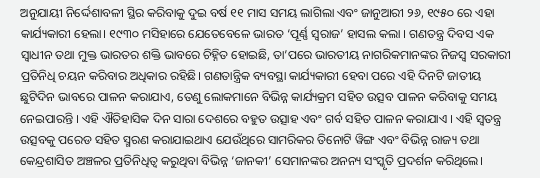ଅନୁଯାୟୀ ନିର୍ଦ୍ଦେଶାବଳୀ ସ୍ଥିର କରିବାକୁ ଦୁଇ ବର୍ଷ ୧୧ ମାସ ସମୟ ଲାଗିଲା ଏବଂ ଜାନୁଆରୀ ୨୬, ୧୯୫୦ ରେ ଏହା କାର୍ଯ୍ୟକାରୀ ହେଲା। ୧୯୩୦ ମସିହାରେ ଯେତେବେଳେ ଭାରତ ‘ପୂର୍ଣ୍ଣ ସ୍ୱରାଜ’ ହାସଲ କଲା । ଗଣତନ୍ତ୍ର ଦିବସ ଏକ ସ୍ୱାଧୀନ ତଥା ମୁକ୍ତ ଭାରତର ଶକ୍ତି ଭାବରେ ଚିହ୍ନିତ ହୋଇଛି, ତା’ପରେ ଭାରତୀୟ ନାଗରିକମାନଙ୍କର ନିଜସ୍ୱ ସରକାରୀ ପ୍ରତିନିଧି ଚୟନ କରିବାର ଅଧିକାର ରହିଛି। ଗଣତାନ୍ତ୍ରିକ ବ୍ୟବସ୍ଥା କାର୍ଯ୍ୟକାରୀ ହେବା ପରେ ଏହି ଦିନଟି ଜାତୀୟ ଛୁଟିଦିନ ଭାବରେ ପାଳନ କରାଯାଏ, ତେଣୁ ଲୋକମାନେ ବିଭିନ୍ନ କାର୍ଯ୍ୟକ୍ରମ ସହିତ ଉତ୍ସବ ପାଳନ କରିବାକୁ ସମୟ ନେଇପାରନ୍ତି । ଏହି ଐତିହାସିକ ଦିନ ସାରା ଦେଶରେ ବହୁତ ଉତ୍ସାହ ଏବଂ ଗର୍ବ ସହିତ ପାଳନ କରାଯାଏ । ଏହି ସ୍ୱତନ୍ତ୍ର ଉତ୍ସବକୁ ପରେଡ ସହିତ ସ୍ମରଣ କରାଯାଇଥାଏ ଯେଉଁଥିରେ ସାମରିକର ତିନୋଟି ୱିଙ୍ଗ ଏବଂ ବିଭିନ୍ନ ରାଜ୍ୟ ତଥା କେନ୍ଦ୍ରଶାସିତ ଅଞ୍ଚଳର ପ୍ରତିନିଧିତ୍ୱ କରୁଥିବା ବିଭିନ୍ନ ‘ଜାନକୀ’ ସେମାନଙ୍କର ଅନନ୍ୟ ସଂସ୍କୃତି ପ୍ରଦର୍ଶନ କରିଥିଲେ।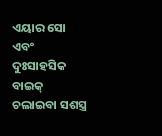ଏୟାର ସୋ ଏବଂ ଦୁଃସାହସିକ ବାଇକ୍ ଚଲାଇବା ସଶସ୍ତ୍ର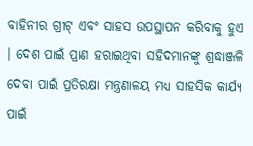ବାହିନୀର ଗ୍ରୀଟ୍ ଏବଂ ସାହସ ଉପସ୍ଥାପନ କରିବାକୁ ହୁଏ । ଦେଶ ପାଇଁ ପ୍ରାଣ ହରାଇଥିବା ସହିଦମାନଙ୍କୁ ଶ୍ରଦ୍ଧାଞ୍ଜଳି ଦେବା ପାଇଁ ପ୍ରତିରକ୍ଷା ମନ୍ତ୍ରଣାଳୟ ମଧ୍ୟ ସାହସିକ କାର୍ଯ୍ୟ ପାଇଁ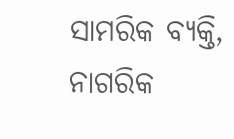ସାମରିକ ବ୍ୟକ୍ତି, ନାଗରିକ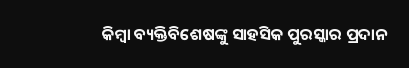କିମ୍ବା ବ୍ୟକ୍ତିବିଶେଷଙ୍କୁ ସାହସିକ ପୁରସ୍କାର ପ୍ରଦାନ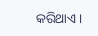କରିଥାଏ।